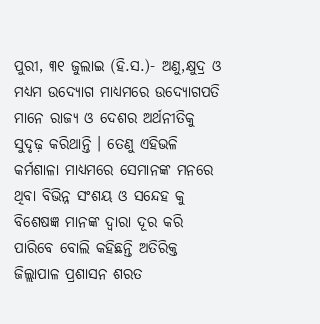ପୁରୀ, ୩୧ ଜୁଲାଇ (ହି.ସ.)- ଅଣୁ,କ୍ଷୁଦ୍ର ଓ ମଧ୍ୟମ ଉଦ୍ୟୋଗ ମାଧ୍ୟମରେ ଉଦ୍ୟୋଗପତି ମାନେ ରାଜ୍ୟ ଓ ଦେଶର ଅର୍ଥନୀତିକୁ ସୁଦୃଢ଼ କରିଥାନ୍ତି । ତେଣୁ ଏହିଭଳି କର୍ମଶାଳା ମାଧ୍ୟମରେ ସେମାନଙ୍କ ମନରେ ଥିବା ବିଭିନ୍ନ ସଂଶୟ ଓ ସନ୍ଦେହ କୁ ବିଶେଷଜ୍ଞ ମାନଙ୍କ ଦ୍ୱାରା ଦୂର କରି ପାରିବେ ବୋଲି କହିଛନ୍ତି ଅତିରିକ୍ତ ଜିଲ୍ଲାପାଳ ପ୍ରଶାସନ ଶରତ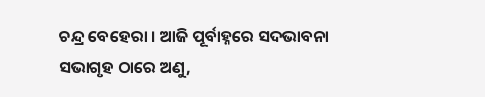ଚନ୍ଦ୍ର ବେହେରା । ଆଜି ପୂର୍ବାହ୍ନରେ ସଦଭାବନା ସଭାଗୃହ ଠାରେ ଅଣୁ,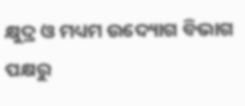କ୍ଷୁଦ୍ର ଓ ମଧ୍ୟମ ଉଦ୍ୟୋଗ ବିଭାଗ ପକ୍ଷରୁ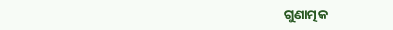ଗୁଣାତ୍ମକ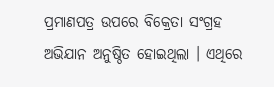ପ୍ରମାଣପତ୍ର ଉପରେ ବିକ୍ରେତା ସଂଗ୍ରହ ଅଭିଯାନ ଅନୁଷ୍ଠିତ ହୋଇଥିଲା । ଏଥିରେ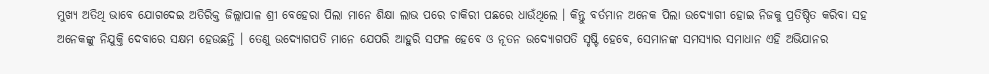ମୁଖ୍ୟ ଅତିଥି ଭାବେ ଯୋଗଦେଇ ଅତିରିକ୍ତ ଜିଲ୍ଲାପାଳ ଶ୍ରୀ ବେହେରା ପିଲା ମାନେ ଶିକ୍ଷା ଲାଭ ପରେ ଚାକିରୀ ପଛରେ ଧାଉଁଥିଲେ । କିନ୍ତୁ ବର୍ତମାନ ଅନେକ ପିଲା ଉଦ୍ୟୋଗୀ ହୋଇ ନିଜକୁ ପ୍ରତିଷ୍ଠିତ କରିବା ସହ ଅନେକଙ୍କୁ ନିଯୁକ୍ତି ଦେବାରେ ସକ୍ଷମ ହେଉଛନ୍ତି । ତେଣୁ ଉଦ୍ୟୋଗପତି ମାନେ ଯେପରି ଆହୁରି ସଫଳ ହେବେ ଓ ନୂତନ ଉଦ୍ୟୋଗପତି ସୃଷ୍ଟି ହେବେ, ସେମାନଙ୍କ ସମସ୍ୟାର ସମାଧାନ ଏହି ଅଭିଯାନର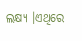ଲକ୍ଷ୍ୟ ।ଏଥିରେ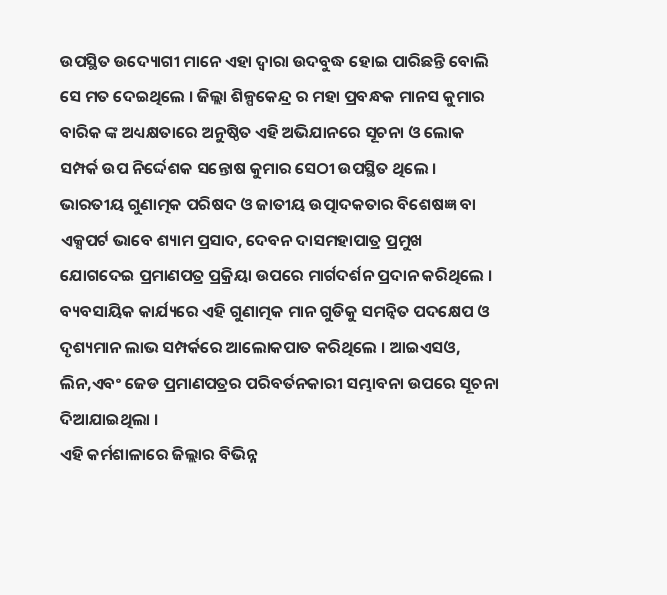ଉପସ୍ଥିତ ଉଦ୍ୟୋଗୀ ମାନେ ଏହା ଦ୍ୱାରା ଉଦବୁଦ୍ଧ ହୋଇ ପାରିଛନ୍ତି ବୋଲି ସେ ମତ ଦେଇଥିଲେ । ଜିଲ୍ଲା ଶିଳ୍ପକେନ୍ଦ୍ର ର ମହା ପ୍ରବନ୍ଧକ ମାନସ କୁମାର ବାରିକ ଙ୍କ ଅଧ୍ୟକ୍ଷତାରେ ଅନୁଷ୍ଠିତ ଏହି ଅଭିଯାନରେ ସୂଚନା ଓ ଲୋକ ସମ୍ପର୍କ ଉପ ନିର୍ଦ୍ଦେଶକ ସନ୍ତୋଷ କୁମାର ସେଠୀ ଉପସ୍ଥିତ ଥିଲେ । ଭାରତୀୟ ଗୁଣାତ୍ମକ ପରିଷଦ ଓ ଜାତୀୟ ଉତ୍ପାଦକତାର ବିଶେଷଜ୍ଞ ବା ଏକ୍ସପର୍ଟ ଭାବେ ଶ୍ୟାମ ପ୍ରସାଦ, ଦେବନ ଦାସମହାପାତ୍ର ପ୍ରମୁଖ ଯୋଗଦେଇ ପ୍ରମାଣପତ୍ର ପ୍ରକ୍ରିୟା ଉପରେ ମାର୍ଗଦର୍ଶନ ପ୍ରଦାନ କରିଥିଲେ । ବ୍ୟବସାୟିକ କାର୍ଯ୍ୟରେ ଏହି ଗୁଣାତ୍ମକ ମାନ ଗୁଡିକୁ ସମନ୍ୱିତ ପଦକ୍ଷେପ ଓ ଦୃଶ୍ୟମାନ ଲାଭ ସମ୍ପର୍କରେ ଆଲୋକପାତ କରିଥିଲେ । ଆଇଏସଓ, ଲିନ,ଏବଂ ଜେଡ ପ୍ରମାଣପତ୍ରର ପରିବର୍ତନକାରୀ ସମ୍ଭାବନା ଉପରେ ସୂଚନା ଦିଆଯାଇଥିଲା ।
ଏହି କର୍ମଶାଳାରେ ଜିଲ୍ଲାର ବିଭିନ୍ନ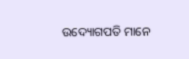ଉଦ୍ୟୋଗପତି ମାନେ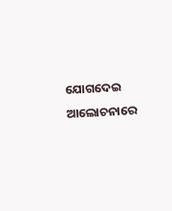ଯୋଗଦେଇ ଆଲୋଚନାରେ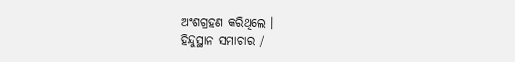ଅଂଶଗ୍ରହଣ କରିଥିଲେ ।
ହିନ୍ଦୁସ୍ଥାନ ସମାଚାର /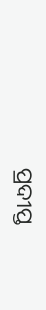ପ୍ରଦୀପ୍ତ